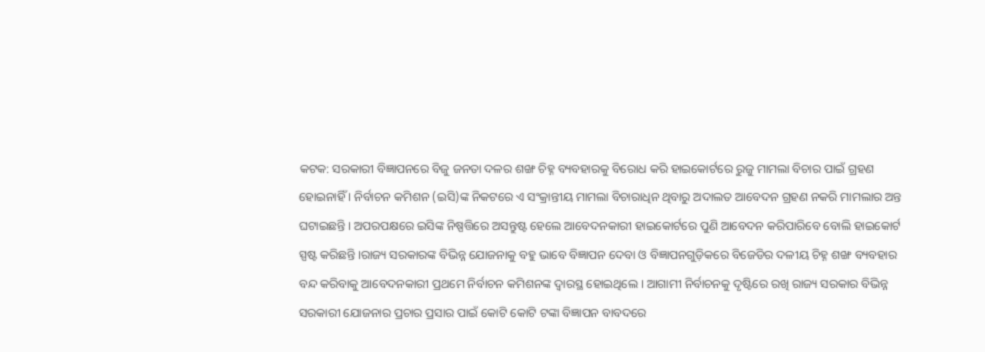କଟକ: ସରକାରୀ ବିଜ୍ଞାପନରେ ବିଜୁ ଜନତା ଦଳର ଶଙ୍ଖ ଚିହ୍ନ ବ୍ୟବହାରକୁ ବିରୋଧ କରି ହାଇକୋର୍ଟରେ ରୁଜୁ ମାମଲା ବିଚାର ପାଇଁ ଗ୍ରହଣ ହୋଇନାହିଁ । ନିର୍ବାଚନ କମିଶନ (ଇସି)ଙ୍କ ନିକଟରେ ଏ ସଂକ୍ରାନ୍ତୀୟ ମାମଲା ବିଚାରାଧିନ ଥିବାରୁ ଅଦାଲତ ଆବେଦନ ଗ୍ରହଣ ନକରି ମାମଲାର ଅନ୍ତ ଘଟାଇଛନ୍ତି । ଅପରପକ୍ଷରେ ଇସିଙ୍କ ନିଷ୍ପତ୍ତିରେ ଅସନ୍ତୁଷ୍ଟ ହେଲେ ଆବେଦନକାରୀ ହାଇକୋର୍ଟରେ ପୁଣି ଆବେଦନ କରିପାରିବେ ବୋଲି ହାଇକୋର୍ଟ ସ୍ପଷ୍ଟ କରିଛନ୍ତି ।ରାଜ୍ୟ ସରକାରଙ୍କ ବିଭିନ୍ନ ଯୋଜନାକୁ ବହୁ ଭାବେ ବିଜ୍ଞାପନ ଦେବା ଓ ବିଜ୍ଞାପନଗୁଡ଼ିକରେ ବିଜେଡିର ଦଳୀୟ ଚିହ୍ନ ଶଙ୍ଖ ବ୍ୟବହାର ବନ୍ଦ କରିବାକୁ ଆବେଦନକାରୀ ପ୍ରଥମେ ନିର୍ବାଚନ କମିଶନଙ୍କ ଦ୍ୱାରସ୍ଥ ହୋଇଥିଲେ । ଆଗାମୀ ନିର୍ବାଚନକୁ ଦୃଷ୍ଟିରେ ରଖି ରାଜ୍ୟ ସରକାର ବିଭିନ୍ନ ସରକାରୀ ଯୋଜନାର ପ୍ରଚାର ପ୍ରସାର ପାଇଁ କୋଟି କୋଟି ଟଙ୍କା ବିଜ୍ଞାପନ ବାବଦରେ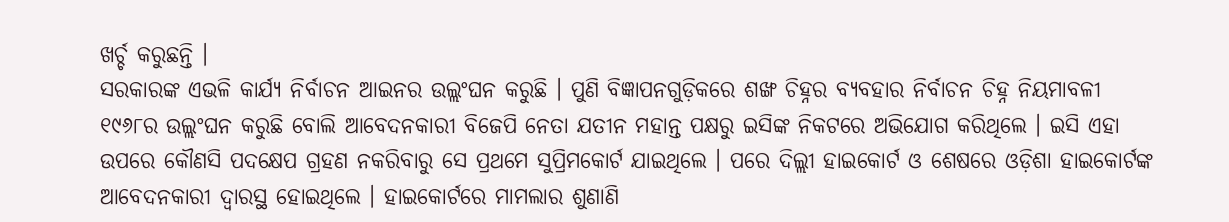ଖର୍ଚ୍ଚ କରୁଛନ୍ତି ।
ସରକାରଙ୍କ ଏଭଳି କାର୍ଯ୍ୟ ନିର୍ବାଚନ ଆଇନର ଉଲ୍ଲଂଘନ କରୁଛି । ପୁଣି ବିଜ୍ଞାପନଗୁଡ଼ିକରେ ଶଙ୍ଖ ଚିହ୍ନର ବ୍ୟବହାର ନିର୍ବାଚନ ଚିହ୍ନ ନିୟମାବଳୀ ୧୯୬୮ର ଉଲ୍ଲଂଘନ କରୁଛି ବୋଲି ଆବେଦନକାରୀ ବିଜେପି ନେତା ଯତୀନ ମହାନ୍ତ ପକ୍ଷରୁ ଇସିଙ୍କ ନିକଟରେ ଅଭିଯୋଗ କରିଥିଲେ । ଇସି ଏହା ଉପରେ କୌଣସି ପଦକ୍ଷେପ ଗ୍ରହଣ ନକରିବାରୁ ସେ ପ୍ରଥମେ ସୁପ୍ରିମକୋର୍ଟ ଯାଇଥିଲେ । ପରେ ଦିଲ୍ଲୀ ହାଇକୋର୍ଟ ଓ ଶେଷରେ ଓଡ଼ିଶା ହାଇକୋର୍ଟଙ୍କ ଆବେଦନକାରୀ ଦ୍ୱାରସ୍ଥ ହୋଇଥିଲେ । ହାଇକୋର୍ଟରେ ମାମଲାର ଶୁଣାଣି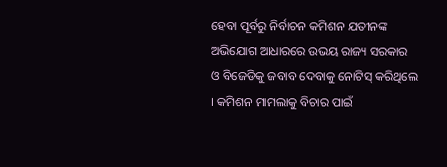ହେବା ପୂର୍ବରୁ ନିର୍ବାଚନ କମିଶନ ଯତୀନଙ୍କ ଅଭିଯୋଗ ଆଧାରରେ ଉଭୟ ରାଜ୍ୟ ସରକାର ଓ ବିଜେଡିକୁ ଜବାବ ଦେବାକୁ ନୋଟିସ୍ କରିଥିଲେ । କମିଶନ ମାମଲାକୁ ବିଚାର ପାଇଁ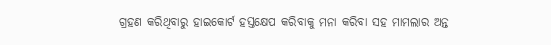ଗ୍ରହଣ କରିଥିବାରୁ ହାଇକୋର୍ଟ ହସ୍ତକ୍ଷେପ କରିବାକୁ ମନା କରିବା ସହ ମାମଲାର ଅନ୍ତ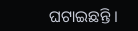ଘଟାଇଛନ୍ତି ।